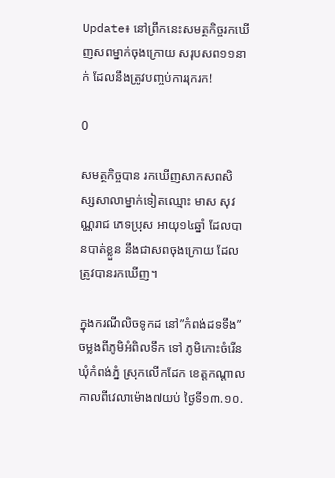Update៖ នៅព្រឹកនេះសមត្ថកិច្ចរកឃើញសពម្នាក់ចុងក្រោយ សរុបសព១១នាក់ ដែលនឹងត្រូវបញ្ចប់ការរុករក!

0

សមត្ថកិច្ចបាន រកឃើញសាកសពសិស្សសាលាម្នាក់ទៀតឈ្មោះ មាស សុវណ្ណរាជ ភេទប្រុស អាយុ១៤ឆ្នាំ ដែលបានបាត់ខ្លួន នឹងជាសពចុងក្រោយ ដែលត្រូវបានរកឃើញ។

ក្នុងករណីលិចទូកដ នៅ”កំពង់ដទទឹង”ចម្លងពីភូមិអំពិលទឹក ទៅ ភូមិកោះចំរើន ឃុំកំពង់ភ្នំ ស្រុកលើកដែក ខេត្តកណ្តាល កាលពីវេលាម៉ោង៧យប់ ថ្ងៃទី១៣.១០.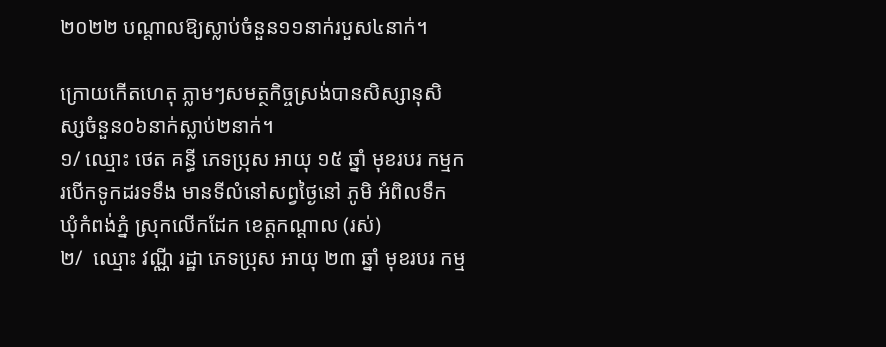២០២២ បណ្ដាលឱ្យស្លាប់ចំនួន១១នាក់របួស៤នាក់។

ក្រោយកើតហេតុ ភ្លាមៗសមត្ថកិច្ចស្រង់បានសិស្សានុសិស្សចំនួន០៦នាក់ស្លាប់២នាក់។
១/ ឈ្មោះ ថេត គន្ធី ភេទប្រុស អាយុ ១៥ ឆ្នាំ មុខរបរ កម្មករបើកទូកដរទទឹង មានទីលំនៅសព្វថ្ងៃនៅ ភូមិ អំពិលទឹក ឃុំកំពង់ភ្នំ ស្រុកលើកដែក ខេត្តកណ្តាល (រស់)
២/  ឈ្មោះ វណ្ណី រដ្ឋា ភេទប្រុស អាយុ ២៣ ឆ្នាំ មុខរបរ កម្ម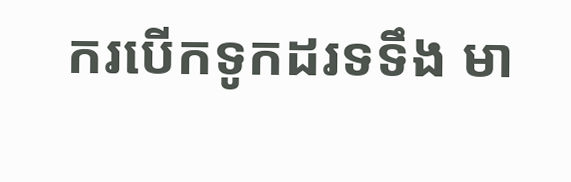ករបើកទូកដរទទឹង មា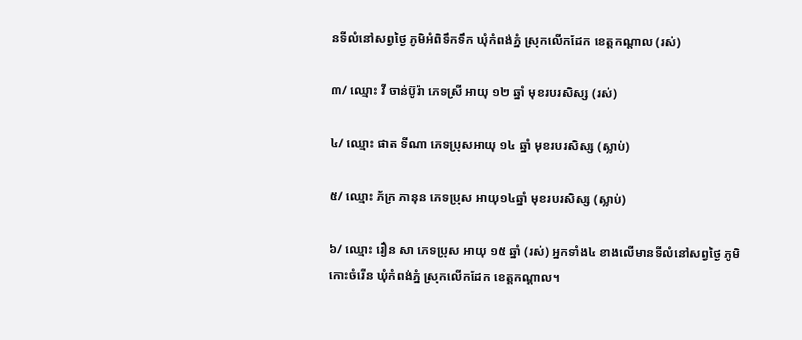នទីលំនៅសព្វថ្ងៃ ភូមិអំពិទឹកទឹក ឃុំកំពង់ភ្នំ ស្រុកលើកដែក ខេត្តកណ្តាល (រស់)

៣/ ឈ្មោះ វី ចាន់ប៊ូរ៉ា ភេទស្រី អាយុ ១២ ឆ្នាំ មុខរបរសិស្ស (រស់)

៤/ ឈ្មោះ ផាត ទីណា ភេទប្រុសអាយុ ១៤ ឆ្នាំ មុខរបរសិស្ស (ស្លាប់)

៥/ ឈ្មោះ ភ័ក្រ ភានុន ភេទប្រុស អាយុ១៤ឆ្នាំ មុខរបរសិស្ស (ស្លាប់)

៦/ ឈ្មោះ រឿន សា ភេទប្រុស អាយុ ១៥ ឆ្នាំ (រស់) អ្នកទាំង៤ ខាងលើមានទីលំនៅសព្វថ្ងៃ ភូមិកោះចំរើន ឃុំកំពង់ភ្នំ ស្រុកលើកដែក ខេត្តកណ្តាល។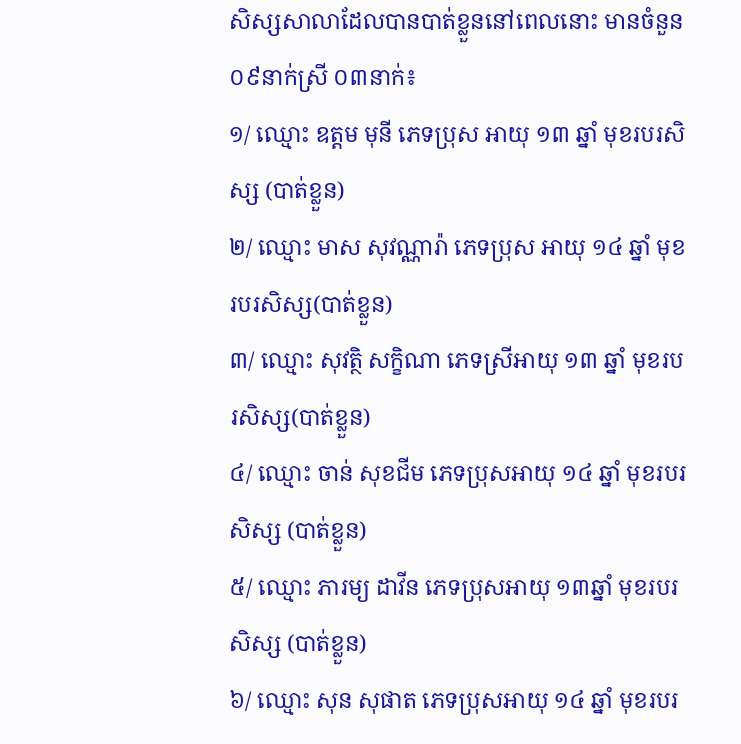សិស្សសាលាដែលបានបាត់ខ្លួននៅពេលនោះ មានចំនួន ០៩នាក់ស្រី ០៣នាក់៖
១/ ឈ្មោះ ឧត្តម មុនី ភេទប្រុស អាយុ ១៣ ឆ្នាំ មុខរបរសិស្ស (បាត់ខ្លួន)
២/ ឈ្មោះ មាស សុវណ្ណារ៉ា ភេទប្រុស អាយុ ១៤ ឆ្នាំ មុខរបរសិស្ស(បាត់ខ្លួន)
៣/ ឈ្មោះ សុវត្ថិ សក្ខិណា ភេទស្រីអាយុ ១៣ ឆ្នាំ មុខរបរសិស្ស(បាត់ខ្លួន)
៤/ ឈ្មោះ ចាន់ សុខជីម ភេទប្រុសអាយុ ១៤ ឆ្នាំ មុខរបរសិស្ស (បាត់ខ្លួន)
៥/ ឈ្មោះ ភារម្យ ដាវីន ភេទប្រុសអាយុ ១៣ឆ្នាំ មុខរបរសិស្ស (បាត់ខ្លួន)
៦/ ឈ្មោះ សុន សុផាត ភេទប្រុសអាយុ ១៤ ឆ្នាំ មុខរបរ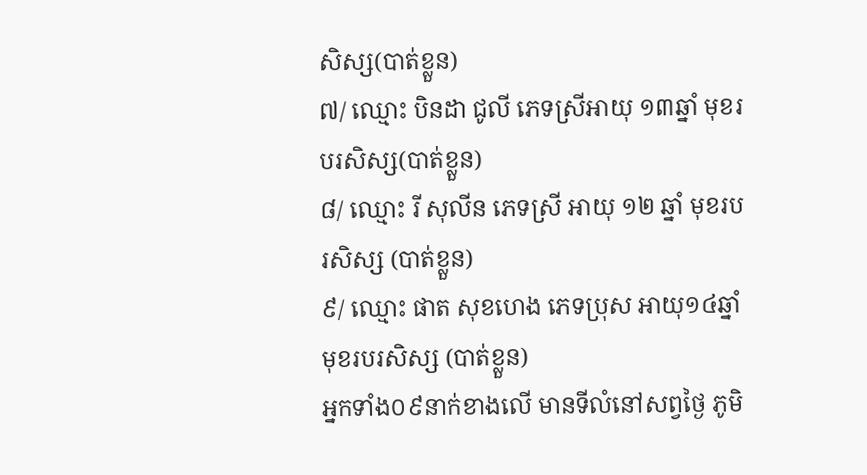សិស្ស(បាត់ខ្លួន)
៧/ ឈ្មោះ បិនដា ជូលី ភេទស្រីអាយុ ១៣ឆ្នាំ មុខរបរសិស្ស(បាត់ខ្លួន)
៨/ ឈ្មោះ រី សុលីន ភេទស្រី អាយុ ១២ ឆ្នាំ មុខរបរសិស្ស (បាត់ខ្លួន)
៩/ ឈ្មោះ ផាត សុខហេង ភេទប្រុស អាយុ១៤ឆ្នាំ មុខរបរសិស្ស (បាត់ខ្លួន)
អ្នកទាំង០៩នាក់ខាងលើ មានទីលំនៅសព្វថ្ងៃ ភូមិ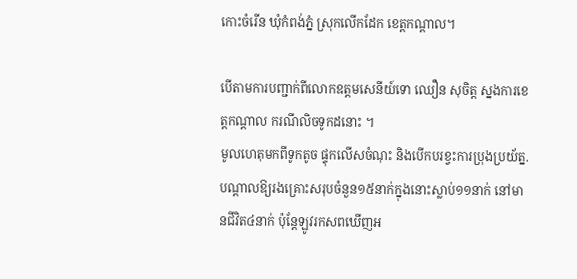កោះចំរើន ឃុំកំពង់ភ្នំ ស្រុកលើកដែក ខេត្តកណ្តាល។

បើតាមការបញ្ជាក់ពីលោកឧត្ដមសេនីយ៍ទោ ឈឿន សុចិត្ត ស្នងការខេត្តកណ្ដាល ករណីលិចទូកដនោះ ។
មូលហេតុមកពីទូកតូច ផ្ទុកលើសចំណុះ និងបើកបរខ្វះការប្រុងប្រយ័ត្ន.បណ្ដាលឱ្យរងគ្រោះសរុបចំនួន១៥នាក់ក្នុងនោះស្លាប់១១នាក់ នៅមានជីវិត៤នាក់ ប៉ុន្តែឡូវរកសពឃើញអ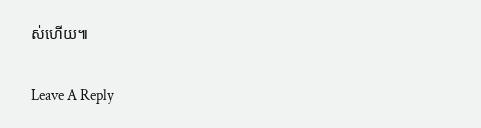ស់ហើយ៕

Leave A Reply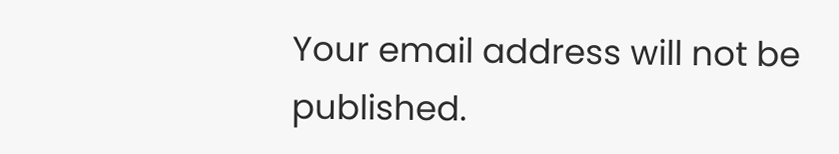Your email address will not be published.